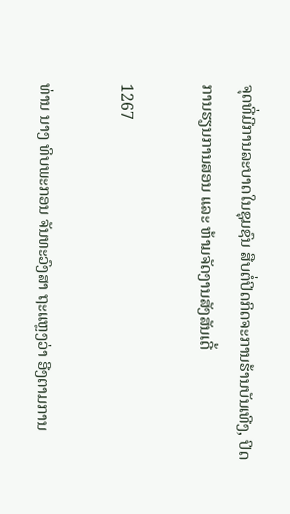ຈຸດທີ່ມີການລະບາດໃນຊຸມຊົນ ສືບຕໍ່ປິດກິດຈະການຮ້ານບັນເທີງ, ປິດການຮຽນການສອນ ແລະ ຫ້າມຈັດງານສັງສັນເດີ້

1267

ທ່ານ ນາງ ທິບພະກອນ ຈັນທະວົງສາ ຖະແຫຼງວ່າ ອີງຕາມການ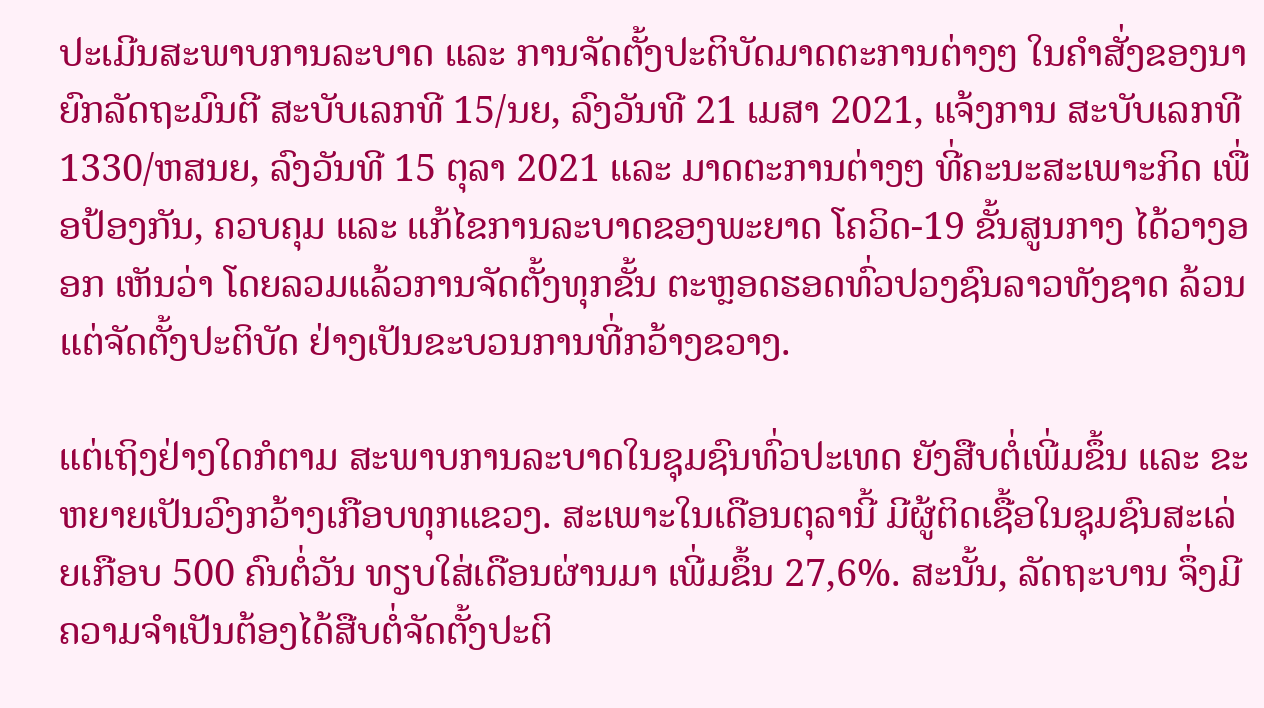ປະເມີນສະພາບການລະບາດ ແລະ ການຈັດຕັ້ງປະຕິບັດມາດຕະການຕ່າງໆ ໃນຄຳສັ່ງຂອງນາຍົກລັດຖະມົນຕີ ສະບັບເລກທີ 15/ນຍ, ລົງວັນທີ 21 ເມສາ 2021, ແຈ້ງການ ສະບັບເລກທີ 1330/ຫສນຍ, ລົງວັນທີ 15 ຕຸລາ 2021 ແລະ ມາດຕະການຕ່າງໆ ທີ່ຄະນະສະເພາະກິດ ເພື່ອປ້ອງກັນ, ຄວບຄຸມ ແລະ ແກ້ໄຂການລະບາດຂອງພະຍາດ ໂຄວິດ-19 ຂັ້ນສູນກາງ ໄດ້ວາງອອກ ເຫັນວ່າ ໂດຍລວມແລ້ວການຈັດຕັ້ງທຸກຂັ້ນ ຕະຫຼອດຮອດທົ່ວປວງຊົນລາວທັງຊາດ ລ້ວນແຕ່ຈັດຕັ້ງປະຕິບັດ ຢ່າງເປັນຂະບວນການທີ່ກວ້າງຂວາງ.

ແຕ່ເຖິງຢ່າງໃດກໍຕາມ ສະພາບການລະບາດໃນຊຸມຊົນທົ່ວປະເທດ ຍັງສືບຕໍ່ເພີ່ມຂຶ້ນ ແລະ ຂະຫຍາຍເປັນວົງກວ້າງເກືອບທຸກແຂວງ. ສະເພາະໃນເດືອນຕຸລານີ້ ມີຜູ້ຕິດເຊື້ອໃນຊຸມຊົນສະເລ່ຍເກືອບ 500 ຄົນຕໍ່ວັນ ທຽບໃສ່ເດືອນຜ່ານມາ ເພີ່ມຂຶ້ນ 27,6%. ສະນັ້ນ, ລັດຖະບານ ຈຶ່ງມີຄວາມຈຳເປັນຕ້ອງໄດ້ສືບຕໍ່ຈັດຕັ້ງປະຕິ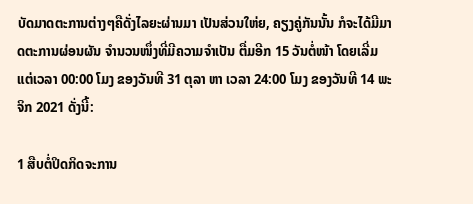ບັດມາດຕະການຕ່າງໆຄືດັ່ງໄລຍະຜ່ານມາ ເປັນສ່ວນໃຫ່ຍ, ຄຽງຄູ່ກັນນັ້ນ ກໍຈະໄດ້ມີມາດຕະການຜ່ອນຜັນ ຈໍານວນໜຶ່ງທີ່ມີຄວາມຈໍາເປັນ ຕື່ມອີກ 15 ວັນຕໍ່ໜ້າ ໂດຍເລີ່ມແຕ່ເວລາ 00:00 ໂມງ ຂອງວັນທີ 31 ຕຸລາ ຫາ ເວລາ 24:00 ໂມງ ຂອງວັນທີ 14 ພະຈິກ 2021 ດັ່ງນີ້:

1 ສືບຕໍ່ປິດກິດຈະການ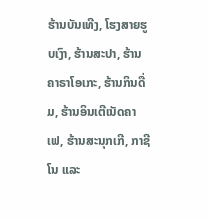ຮ້ານບັນເທີງ, ໂຮງສາຍຮູບເງົາ, ຮ້ານສະປາ, ຮ້ານຄາຣາໂອເກະ, ຮ້ານກິນດື່ມ, ຮ້ານອິນເຕີເນັດຄາເຟ, ຮ້ານສະນຸກເກີ, ກາຊີໂນ ແລະ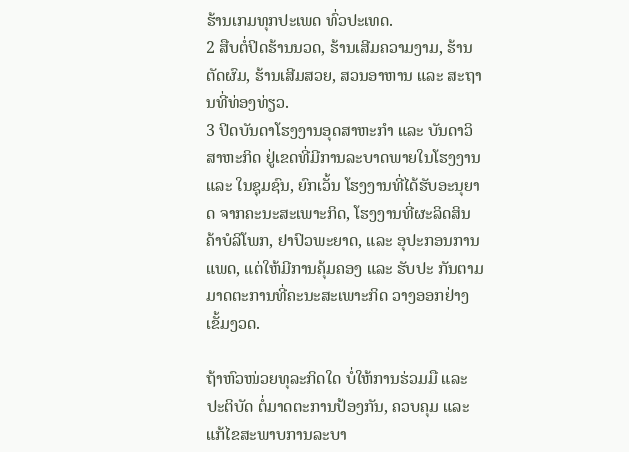ຮ້ານເກມທຸກປະເພດ ທົ່ວປະເທດ.
2 ສືບຕໍ່ປິດຮ້ານນວດ, ຮ້ານເສີມຄວາມງາມ, ຮ້ານຕັດຜົມ, ຮ້ານເສີມສວຍ, ສວນອາຫານ ແລະ ສະຖານທີ່ທ່ອງທ່ຽວ.
3 ປິດບັນດາໂຮງງານອຸດສາຫະກຳ ແລະ ບັນດາວິສາຫະກິດ ຢູ່ເຂດທີ່ມີການລະບາດພາຍໃນໂຮງງານ ແລະ ໃນຊຸມຊົນ, ຍົກເວັ້ນ ໂຮງງານທີ່ໄດ້ຮັບອະນຸຍາດ ຈາກຄະນະສະເພາະກິດ, ໂຮງງານທີ່ຜະລິດສິນຄ້າບໍລິໂພກ, ຢາປົວພະຍາດ, ແລະ ອຸປະກອນການແພດ, ແຕ່ໃຫ້ມີການຄຸ້ມຄອງ ແລະ ຮັບປະ ກັນຕາມມາດຕະການທີ່ຄະນະສະເພາະກິດ ວາງອອກຢ່າງເຂັ້ມງວດ.

ຖ້າຫົວໜ່ວຍທຸລະກິດໃດ ບໍ່ໃຫ້ການຮ່ວມມື ແລະ ປະຕິບັດ ຕໍ່ມາດຕະການປ້ອງກັນ, ຄວບຄຸມ ແລະ ແກ້ໄຂສະພາບການລະບາ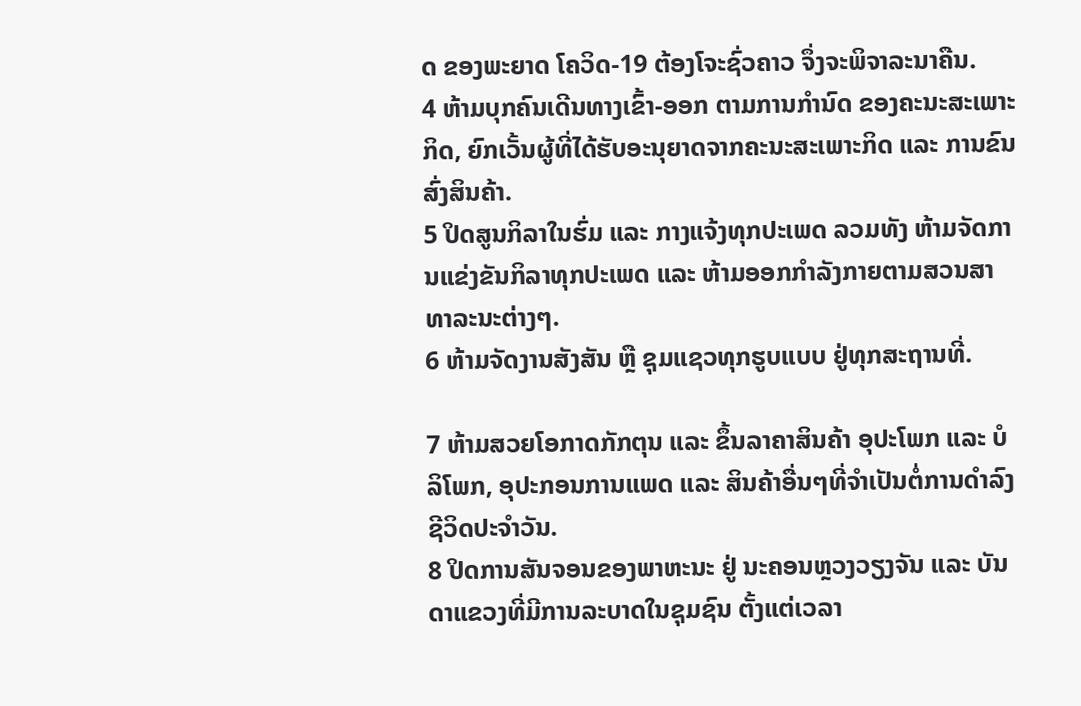ດ ຂອງພະຍາດ ໂຄວິດ-19 ຕ້ອງໂຈະຊົ່ວຄາວ ຈຶ່ງຈະພິຈາລະນາຄືນ.
4 ຫ້າມບຸກຄົນເດີນທາງເຂົ້າ-ອອກ ຕາມການກໍານົດ ຂອງຄະນະສະເພາະກິດ, ຍົກເວັ້ນຜູ້ທີ່ໄດ້ຮັບອະນຸຍາດຈາກຄະນະສະເພາະກິດ ແລະ ການຂົນສົ່ງສິນຄ້າ.
5 ປິດສູນກິລາໃນຮົ່ມ ແລະ ກາງແຈ້ງທຸກປະເພດ ລວມທັງ ຫ້າມຈັດການແຂ່ງຂັນກິລາທຸກປະເພດ ແລະ ຫ້າມອອກກຳລັງກາຍຕາມສວນສາທາລະນະຕ່າງໆ.
6 ຫ້າມຈັດງານສັງສັນ ຫຼື ຊຸມແຊວທຸກຮູບແບບ ຢູ່ທຸກສະຖານທີ່.

7 ຫ້າມສວຍໂອກາດກັກຕຸນ ແລະ ຂຶ້ນລາຄາສິນຄ້າ ອຸປະໂພກ ແລະ ບໍລິໂພກ, ອຸປະກອນການແພດ ແລະ ສິນຄ້າອື່ນໆທີ່ຈໍາເປັນຕໍ່ການດໍາລົງຊີວິດປະຈໍາວັນ.
8 ປິດການສັນຈອນຂອງພາຫະນະ ຢູ່ ນະຄອນຫຼວງວຽງຈັນ ແລະ ບັນດາແຂວງທີ່ມີການລະບາດໃນຊຸມຊົນ ຕັ້ງແຕ່ເວລາ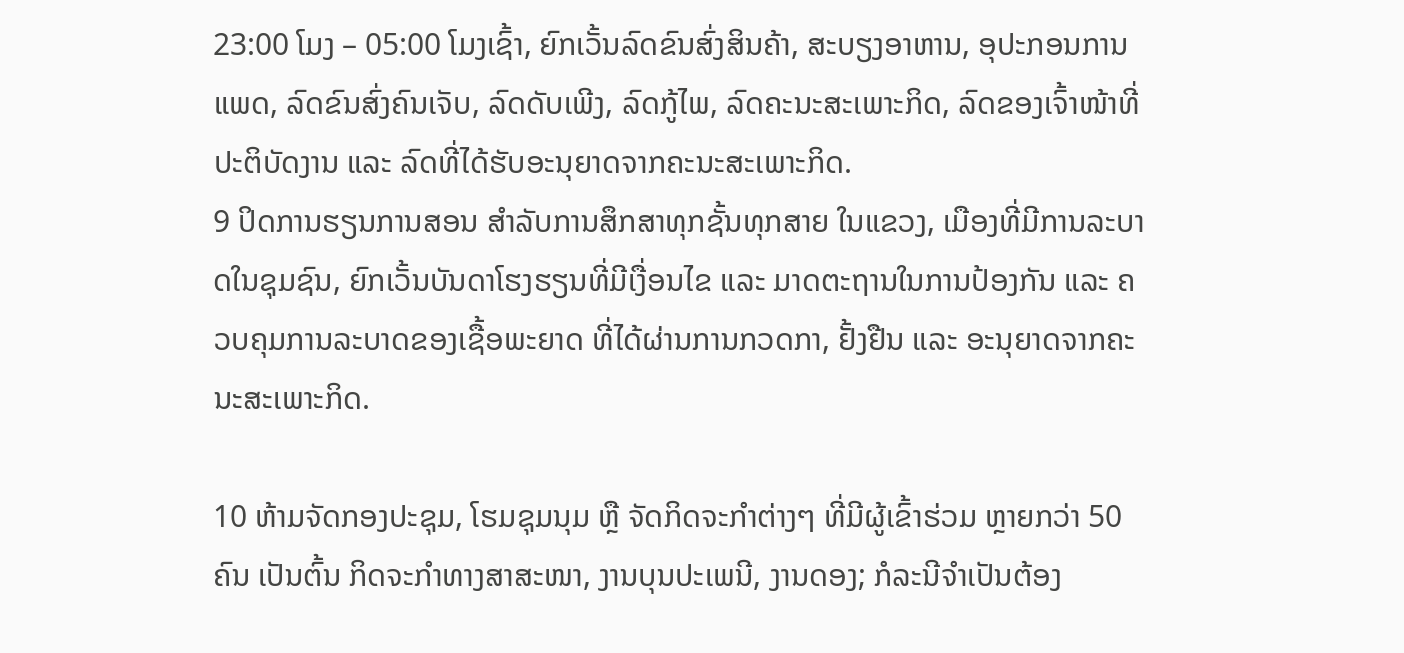23:00 ໂມງ – 05:00 ໂມງເຊົ້າ, ຍົກເວັ້ນລົດຂົນສົ່ງສິນຄ້າ, ສະບຽງອາຫານ, ອຸປະກອນການແພດ, ລົດຂົນສົ່ງຄົນເຈັບ, ລົດດັບເພີງ, ລົດກູ້ໄພ, ລົດຄະນະສະເພາະກິດ, ລົດຂອງເຈົ້າໜ້າທີ່ປະຕິບັດງານ ແລະ ລົດທີ່ໄດ້ຮັບອະນຸຍາດຈາກຄະນະສະເພາະກິດ.
9 ປິດການຮຽນການສອນ ສຳລັບການສຶກສາທຸກຊັ້ນທຸກສາຍ ໃນແຂວງ, ເມືອງທີ່ມີການລະບາດໃນຊຸມຊົນ, ຍົກເວັ້ນບັນດາໂຮງຮຽນທີ່ມີເງື່ອນໄຂ ແລະ ມາດຕະຖານໃນການປ້ອງກັນ ແລະ ຄວບຄຸມການລະບາດຂອງເຊື້ອພະຍາດ ທີ່ໄດ້ຜ່ານການກວດກາ, ຢັ້ງຢືນ ແລະ ອະນຸຍາດຈາກຄະນະສະເພາະກິດ.

10 ຫ້າມຈັດກອງປະຊຸມ, ໂຮມຊຸມນຸມ ຫຼື ຈັດກິດຈະກຳຕ່າງໆ ທີ່ມີຜູ້ເຂົ້າຮ່ວມ ຫຼາຍກວ່າ 50 ຄົນ ເປັນຕົ້ນ ກິດຈະກຳທາງສາສະໜາ, ງານບຸນປະເພນີ, ງານດອງ; ກໍລະນີຈໍາເປັນຕ້ອງ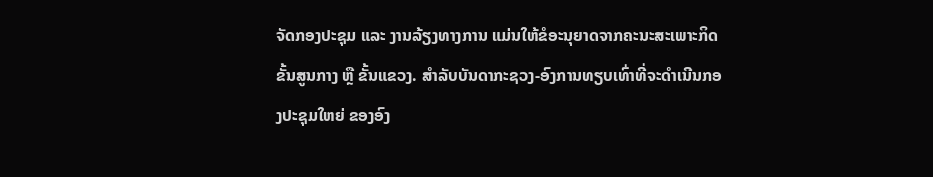ຈັດກອງປະຊຸມ ແລະ ງານລ້ຽງທາງການ ແມ່ນໃຫ້ຂໍອະນຸຍາດຈາກຄະນະສະເພາະກິດຂັ້ນສູນກາງ ຫຼື ຂັ້ນແຂວງ. ສຳລັບບັນດາກະຊວງ-ອົງການທຽບເທົ່າທີ່ຈະດຳເນີນກອງປະຊຸມໃຫຍ່ ຂອງອົງ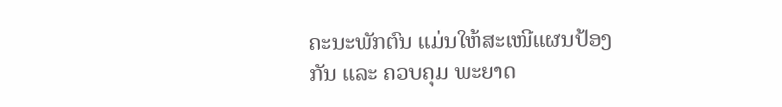ຄະນະພັກຕົນ ແມ່ນໃຫ້ສະເໜີແຜນປ້ອງກັນ ແລະ ຄວບຄຸມ ພະຍາດ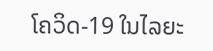ໂຄວິດ-19 ໃນໄລຍະ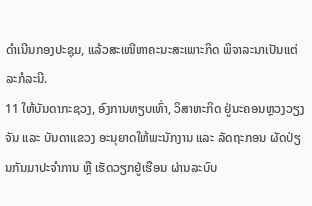ດໍາເນີນກອງປະຊຸມ, ແລ້ວສະເໜີຫາຄະນະສະເພາະກິດ ພິຈາລະນາເປັນແຕ່ລະກໍລະນີ.
11 ໃຫ້ບັນດາກະຊວງ, ອົງການທຽບເທົ່າ, ວິສາຫະກິດ ຢູ່ນະຄອນຫຼວງວຽງຈັນ ແລະ ບັນດາແຂວງ ອະນຸຍາດໃຫ້ພະນັກງານ ແລະ ລັດຖະກອນ ຜັດປ່ຽນກັນມາປະຈຳການ ຫຼື ເຮັດວຽກຢູ່ເຮືອນ ຜ່ານລະບົບ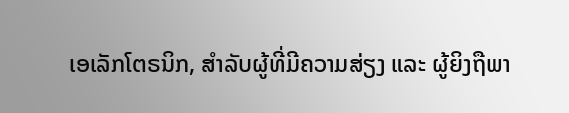ເອເລັກໂຕຣນິກ, ສຳລັບຜູ້ທີ່ມີຄວາມສ່ຽງ ແລະ ຜູ້ຍິງຖືພາ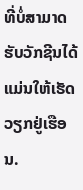ທີ່ບໍ່ສາມາດຮັບວັກຊີນໄດ້ ແມ່ນໃຫ້ເຮັດວຽກຢູ່ເຮືອນ.